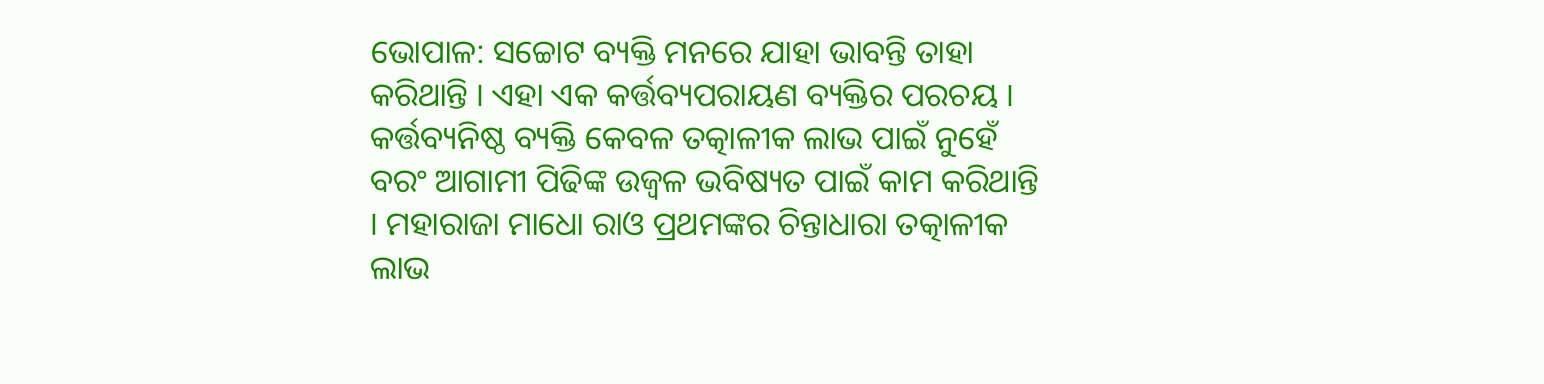ଭୋପାଳ: ସଚ୍ଚୋଟ ବ୍ୟକ୍ତି ମନରେ ଯାହା ଭାବନ୍ତି ତାହା କରିଥାନ୍ତି । ଏହା ଏକ କର୍ତ୍ତବ୍ୟପରାୟଣ ବ୍ୟକ୍ତିର ପରଚୟ । କର୍ତ୍ତବ୍ୟନିଷ୍ଠ ବ୍ୟକ୍ତି କେବଳ ତତ୍କାଳୀକ ଲାଭ ପାଇଁ ନୁହେଁ ବରଂ ଆଗାମୀ ପିଢିଙ୍କ ଉଜ୍ବଳ ଭବିଷ୍ୟତ ପାଇଁ କାମ କରିଥାନ୍ତି । ମହାରାଜା ମାଧୋ ରାଓ ପ୍ରଥମଙ୍କର ଚିନ୍ତାଧାରା ତତ୍କାଳୀକ ଲାଭ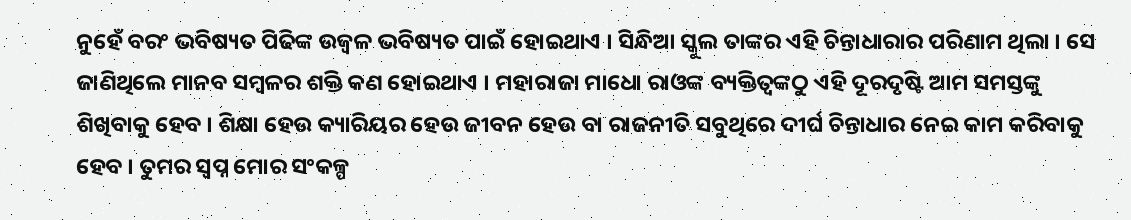ନୁହେଁ ବରଂ ଭବିଷ୍ୟତ ପିଢିଙ୍କ ଉଜ୍ବଳ ଭବିଷ୍ୟତ ପାଇଁ ହୋଇଥାଏ । ସିନ୍ଧିଆ ସ୍କୁଲ ତାଙ୍କର ଏହି ଚିନ୍ତାଧାରାର ପରିଣାମ ଥିଲା । ସେ ଜାଣିଥିଲେ ମାନବ ସମ୍ବଳର ଶକ୍ତି କଣ ହୋଇଥାଏ । ମହାରାଜା ମାଧୋ ରାଓଙ୍କ ବ୍ୟକ୍ତିତ୍ବଙ୍କଠୁ ଏହି ଦୂରଦୃଷ୍ଟି ଆମ ସମସ୍ତଙ୍କୁ ଶିଖିବାକୁ ହେବ । ଶିକ୍ଷା ହେଉ କ୍ୟାରିୟର ହେଉ ଜୀବନ ହେଉ ବା ରାଜନୀତି ସବୁଥିରେ ଦୀର୍ଘ ଚିନ୍ତାଧାର ନେଇ କାମ କରିବାକୁ ହେବ । ତୁମର ସ୍ବପ୍ନ ମୋର ସଂକଳ୍ପ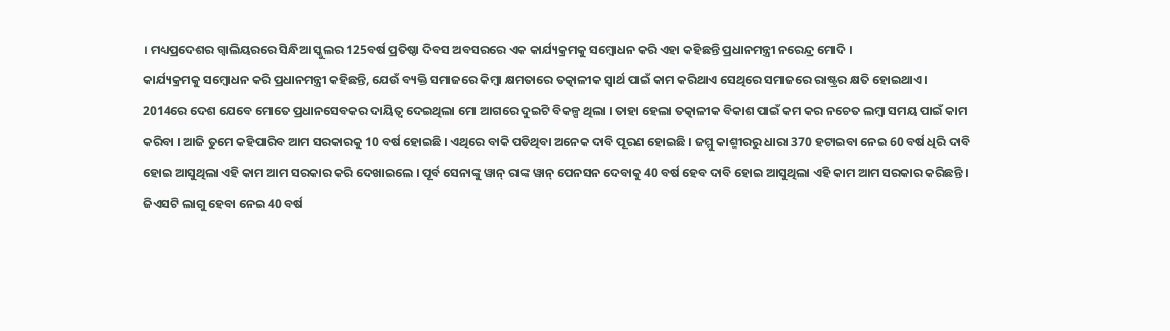। ମଧ୍ୟପ୍ରଦେଶର ଗ୍ୱାଲିୟରରେ ସିନ୍ଧିଆ ସ୍କୁଲର 125ବର୍ଷ ପ୍ରତିଷ୍ଠା ଦିବସ ଅବସରରେ ଏକ କାର୍ଯ୍ୟକ୍ରମକୁ ସମ୍ବୋଧନ କରି ଏହା କହିଛନ୍ତି ପ୍ରଧାନମନ୍ତ୍ରୀ ନରେନ୍ଦ୍ର ମୋଦି ।
କାର୍ଯ୍ୟକ୍ରମକୁ ସମ୍ବୋଧନ କରି ପ୍ରଧାନମନ୍ତ୍ରୀ କହିଛନ୍ତି, ଯେଉଁ ବ୍ୟକ୍ତି ସମାଜରେ କିମ୍ବା କ୍ଷମତାରେ ତତ୍କାଳୀକ ସ୍ବାର୍ଥ ପାଇଁ କାମ କରିଥାଏ ସେଥିରେ ସମାଜରେ ରାଷ୍ଟ୍ରର କ୍ଷତି ହୋଇଥାଏ । 2014ରେ ଦେଶ ଯେବେ ମୋତେ ପ୍ରଧାନସେବକର ଦାୟିତ୍ବ ଦେଇଥିଲା ମୋ ଆଗରେ ଦୁଇଟି ବିକଳ୍ପ ଥିଲା । ତାହା ହେଲା ତତ୍କାଳୀକ ବିକାଶ ପାଇଁ କମ କର ନଚେତ ଲମ୍ବା ସମୟ ପାଇଁ କାମ କରିବା । ଆଜି ତୁମେ କହିପାରିବ ଆମ ସରକାରକୁ 10 ବର୍ଷ ହୋଇଛି । ଏଥିରେ ବାକି ପଡିଥିବା ଅନେକ ଦାବି ପୂରଣ ହୋଇଛି । ଜମ୍ମୁ କାଶ୍ମୀରରୁ ଧାରା 370 ହଟାଇବା ନେଇ 60 ବର୍ଷ ଧିରି ଦାବି ହୋଇ ଆସୁଥିଲା ଏହି କାମ ଆମ ସରକାର କରି ଦେଖାଇଲେ । ପୂର୍ବ ସେନାଙ୍କୁ ୱାନ୍ ରାଙ୍କ ୱାନ୍ ପେନସନ ଦେବାକୁ 40 ବର୍ଷ ହେବ ଦାବି ହୋଇ ଆସୁଥିଲା ଏହି କାମ ଆମ ସରକାର କରିଛନ୍ତି । ଜିଏସଟି ଲାଗୁ ହେବା ନେଇ 40 ବର୍ଷ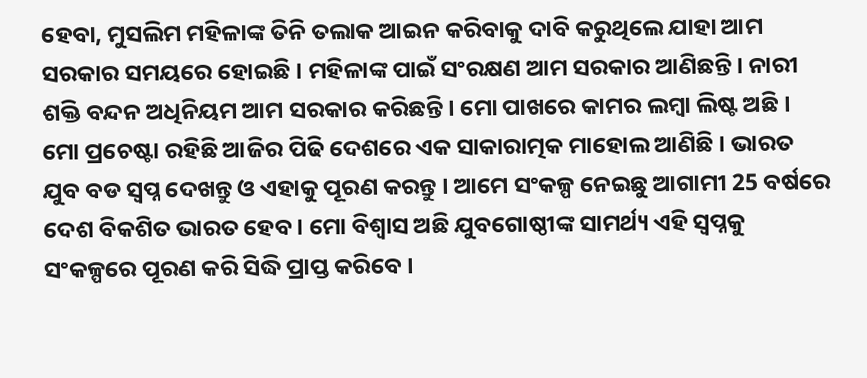ହେବା, ମୁସଲିମ ମହିଳାଙ୍କ ତିନି ତଲାକ ଆଇନ କରିବାକୁ ଦାବି କରୁଥିଲେ ଯାହା ଆମ ସରକାର ସମୟରେ ହୋଇଛି । ମହିଳାଙ୍କ ପାଇଁ ସଂରକ୍ଷଣ ଆମ ସରକାର ଆଣିଛନ୍ତି । ନାରୀ ଶକ୍ତି ବନ୍ଦନ ଅଧିନିୟମ ଆମ ସରକାର କରିଛନ୍ତି । ମୋ ପାଖରେ କାମର ଲମ୍ବା ଲିଷ୍ଟ ଅଛି । ମୋ ପ୍ରଚେଷ୍ଟା ରହିଛି ଆଜିର ପିଢି ଦେଶରେ ଏକ ସାକାରାତ୍ମକ ମାହୋଲ ଆଣିଛି । ଭାରତ ଯୁବ ବଡ ସ୍ବପ୍ନ ଦେଖନ୍ତୁ ଓ ଏହାକୁ ପୂରଣ କରନ୍ତୁ । ଆମେ ସଂକଳ୍ପ ନେଇଛୁ ଆଗାମୀ 25 ବର୍ଷରେ ଦେଶ ବିକଶିତ ଭାରତ ହେବ । ମୋ ବିଶ୍ବାସ ଅଛି ଯୁବଗୋଷ୍ଠୀଙ୍କ ସାମର୍ଥ୍ୟ ଏହି ସ୍ବପ୍ନକୁ ସଂକଳ୍ପରେ ପୂରଣ କରି ସିଦ୍ଧି ପ୍ରାପ୍ତ କରିବେ ।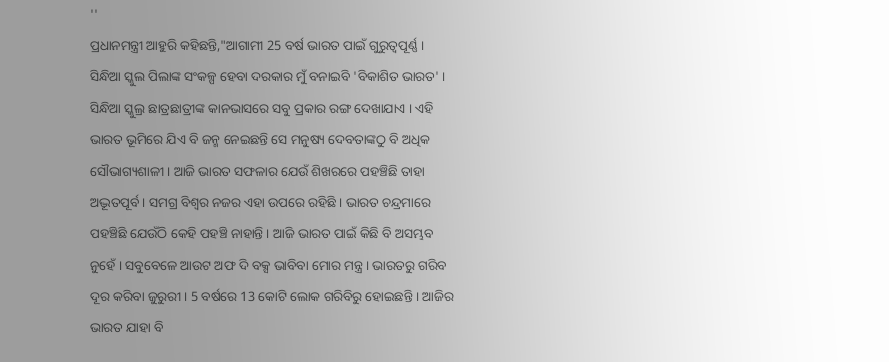''
ପ୍ରଧାନମନ୍ତ୍ରୀ ଆହୁରି କହିଛନ୍ତି,"ଆଗାମୀ 25 ବର୍ଷ ଭାରତ ପାଇଁ ଗୁରୁତ୍ବପୂର୍ଣ୍ଣ । ସିନ୍ଧିଆ ସ୍କୁଲ ପିଲାଙ୍କ ସଂକଳ୍ପ ହେବା ଦରକାର ମୁଁ ବନାଇବି 'ବିକାଶିତ ଭାରତ' । ସିନ୍ଧିଆ ସ୍କୁଲ୍ର ଛାତ୍ରଛାତ୍ରୀଙ୍କ କାନଭାସରେ ସବୁ ପ୍ରକାର ରଙ୍ଗ ଦେଖାଯାଏ । ଏହି ଭାରତ ଭୂମିରେ ଯିଏ ବି ଜନ୍ମ ନେଇଛନ୍ତି ସେ ମନୁଷ୍ୟ ଦେବତାଙ୍କଠୁ ବି ଅଧିକ ସୌଭାଗ୍ୟଶାଳୀ । ଆଜି ଭାରତ ସଫଳାର ଯେଉଁ ଶିଖରରେ ପହଞ୍ଚିଛି ତାହା ଅଦ୍ଭୂତପୂର୍ବ । ସମଗ୍ର ବିଶ୍ବର ନଜର ଏହା ଉପରେ ରହିଛି । ଭାରତ ଚନ୍ଦ୍ରମାରେ ପହଞ୍ଚିଛି ଯେଉଁଠି କେହି ପହଞ୍ଚି ନାହାନ୍ତି । ଆଜି ଭାରତ ପାଇଁ କିଛି ବି ଅସମ୍ଭବ ନୁହେଁ । ସବୁବେଳେ ଆଉଟ ଅଫ ଦି ବକ୍ସ ଭାବିବା ମୋର ମନ୍ତ୍ର । ଭାରତରୁ ଗରିବ ଦୂର କରିବା ଜୁରୁରୀ । 5 ବର୍ଷରେ 13 କୋଟି ଲୋକ ଗରିବିରୁ ହୋଇଛନ୍ତି । ଆଜିର ଭାରତ ଯାହା ବି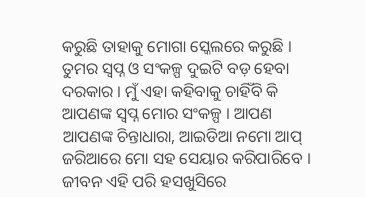କରୁଛି ତାହାକୁ ମୋଗା ସ୍କେଲରେ କରୁଛି । ତୁମର ସ୍ବପ୍ନ ଓ ସଂକଳ୍ପ ଦୁଇଟି ବଡ଼ ହେବା ଦରକାର । ମୁଁ ଏହା କହିବାକୁ ଚାହିଁବି କି ଆପଣଙ୍କ ସ୍ବପ୍ନ ମୋର ସଂକଳ୍ପ । ଆପଣ ଆପଣଙ୍କ ଚିନ୍ତାଧାରା, ଆଇଡିଆ ନମୋ ଆପ୍ ଜରିଆରେ ମୋ ସହ ସେୟାର କରିପାରିବେ । ଜୀବନ ଏହି ପରି ହସଖୁସିରେ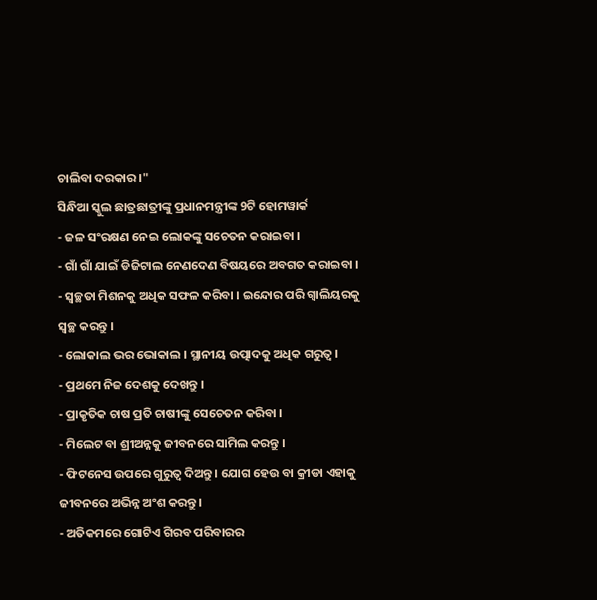ଚାଲିବା ଦରକାର ।"
ସିନ୍ଧିଆ ସ୍କୁଲ ଛାତ୍ରଛାତ୍ରୀଙ୍କୁ ପ୍ରଧାନମନ୍ତ୍ରୀଙ୍କ 9ଟି ହୋମୱାର୍କ
- ଜଳ ସଂରକ୍ଷଣ ନେଇ ଲୋକଙ୍କୁ ସଚେତନ କରାଇବା ।
- ଗାଁ ଗାଁ ଯାଇଁ ଡିଜିଟାଲ ନେଣଦେଣ ବିଷୟରେ ଅବଗତ କରାଇବା ।
- ସ୍ବଚ୍ଛତା ମିଶନକୁ ଅଧିକ ସଫଳ କରିବା । ଇନ୍ଦୋର ପରି ଗ୍ବାଲିୟରକୁ ସ୍ବଚ୍ଛ କରନ୍ତୁ ।
- ଲୋକାଲ ଭର ଭୋକାଲ । ସ୍ଥାନୀୟ ଉତ୍ପାଦକୁ ଅଧିକ ଗରୁତ୍ବ ।
- ପ୍ରଥମେ ନିଜ ଦେଶକୁ ଦେଖନ୍ତୁ ।
- ପ୍ରାକୃତିକ ଚାଷ ପ୍ରତି ଚାଷୀଙ୍କୁ ସେଚେତନ କରିବା ।
- ମିଲେଟ ବା ଶ୍ରୀଅନ୍ନକୁ ଜୀବନରେ ସାମିଲ କରନ୍ତୁ ।
- ଫିଟନେସ ଉପରେ ଗୁରୁତ୍ବ ଦିଅନ୍ତୁ । ଯୋଗ ହେଉ ବା କ୍ରୀଡା ଏହାକୁ ଜୀବନରେ ଅଭିନ୍ନ ଅଂଶ କରନ୍ତୁ ।
- ଅତିକମରେ ଗୋଟିଏ ଗିରବ ପରିବାରର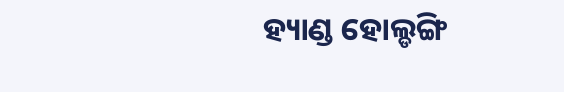ହ୍ୟାଣ୍ଡ ହୋଲ୍ଡଙ୍ଗି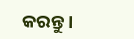କରନ୍ତୁ ।